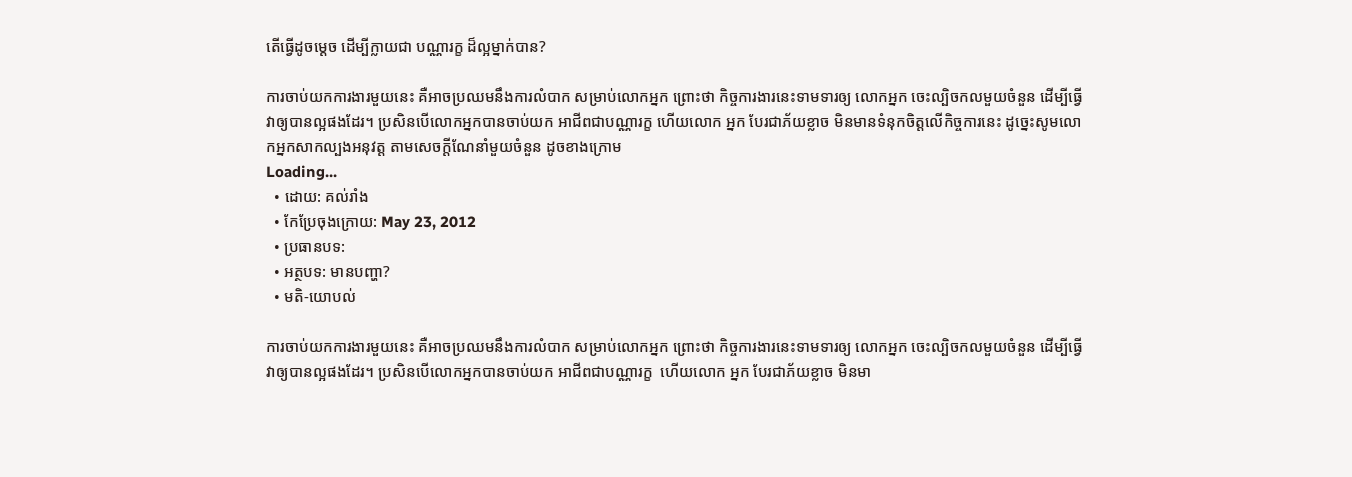តើធ្វើដូចម្តេច ដើម្បីក្លាយជា បណ្ណារក្ខ ដ៏ល្អម្នាក់បាន?

ការចាប់យកការងារមួយនេះ គឺអាចប្រឈមនឹងការលំបាក សម្រាប់លោកអ្នក ព្រោះថា កិច្ចការងារនេះទាមទារឲ្យ លោកអ្នក ចេះល្បិចកលមួយចំនួន ដើម្បីធ្វើវាឲ្យបានល្អផងដែរ។ ប្រសិនបើលោកអ្នកបានចាប់យក អាជីពជាបណ្ណារក្ខ ហើយលោក អ្នក បែរជាភ័យខ្លាច មិនមានទំនុកចិត្តលើកិច្ចការនេះ ដូច្នេះសូមលោកអ្នកសាកល្បងអនុវត្ត តាមសេចក្តីណែនាំមួយចំនួន ដូចខាងក្រោម
Loading...
  • ដោយ: គល់រាំង
  • កែប្រែចុងក្រោយ: May 23, 2012
  • ប្រធានបទ:
  • អត្ថបទ: មានបញ្ហា?
  • មតិ-យោបល់

ការចាប់យកការងារមួយនេះ គឺអាចប្រឈមនឹងការលំបាក សម្រាប់លោកអ្នក ព្រោះថា កិច្ចការងារនេះទាមទារឲ្យ លោកអ្នក ចេះល្បិចកលមួយចំនួន ដើម្បីធ្វើវាឲ្យបានល្អផងដែរ។ ប្រសិនបើលោកអ្នកបានចាប់យក អាជីពជាបណ្ណារក្ខ  ហើយលោក អ្នក បែរជាភ័យខ្លាច មិនមា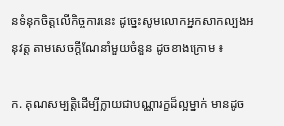នទំនុកចិត្តលើកិច្ចការនេះ ដូច្នេះសូមលោកអ្នកសាកល្បងអនុវត្ត តាមសេចក្តីណែនាំមួយចំនួន ដូចខាងក្រោម ៖

ក. គុណសម្បត្តិដើម្បីក្លាយជាបណ្ណារក្ខដ៏ល្អម្នាក់ មានដូច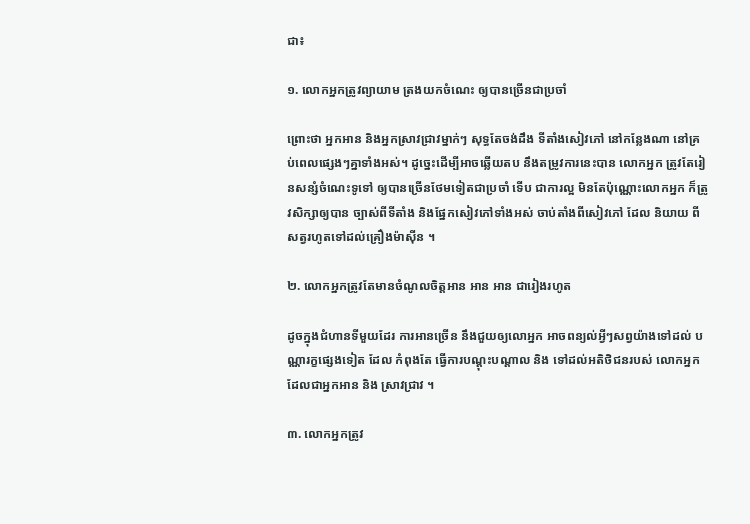ជា៖

១. លោកអ្នកត្រូវព្យាយាម ត្រងយកចំណេះ ឲ្យបានច្រើនជាប្រចាំ

ព្រោះថា អ្នកអាន និងអ្នកស្រាវជ្រាវម្នាក់ៗ សុទ្ធតែចង់ដឹង ទីតាំងសៀវភៅ នៅកន្លែងណា នៅគ្រប់ពេលផ្សេងៗគ្នាទាំងអស់។ ដូច្នេះដើម្បីអាចឆ្លើយតប នឹងតម្រូវការនេះបាន លោកអ្នក ត្រូវតែរៀនសន្សំចំណេះទូទៅ ឲ្យបានច្រើនថែមទៀតជាប្រចាំ ទើប ជាការល្អ មិនតែប៉ុណ្ណោះលោកអ្នក ក៏ត្រូវសិក្សាឲ្យបាន ច្បាស់ពីទីតាំង និងផ្នែកសៀវភៅទាំងអស់ ចាប់តាំងពីសៀវភៅ ដែល និយាយ ពីសត្វរហូតទៅដល់គ្រឿងម៉ាស៊ីន ។

២. លោកអ្នកត្រូវតែមានចំណូលចិត្តអាន អាន អាន ជារៀងរហូត

ដូចក្នុងជំហានទីមួយដែរ ការអានច្រើន នឹងជួយឲ្យលោអ្នក អាចពន្យល់អ្វីៗសព្វយ៉ាងទៅដល់ បណ្ណារក្ខផ្សេងទៀត ដែល កំពុងតែ ធ្វើការបណ្តុះបណ្តាល និង ទៅដល់អតិថិជនរបស់ លោកអ្នក ដែលជាអ្នកអាន និង ស្រាវជ្រាវ ។

៣. លោកអ្នកត្រូវ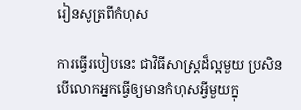រៀនសូត្រពីកំហុស

ការធ្វើរបៀបនេះ ជាវិធីសាស្ត្រដ៏ល្អមួយ ប្រសិនបើលោកអ្នកធ្វើឲ្យមានកំហុសអ្វីមួយក្នុ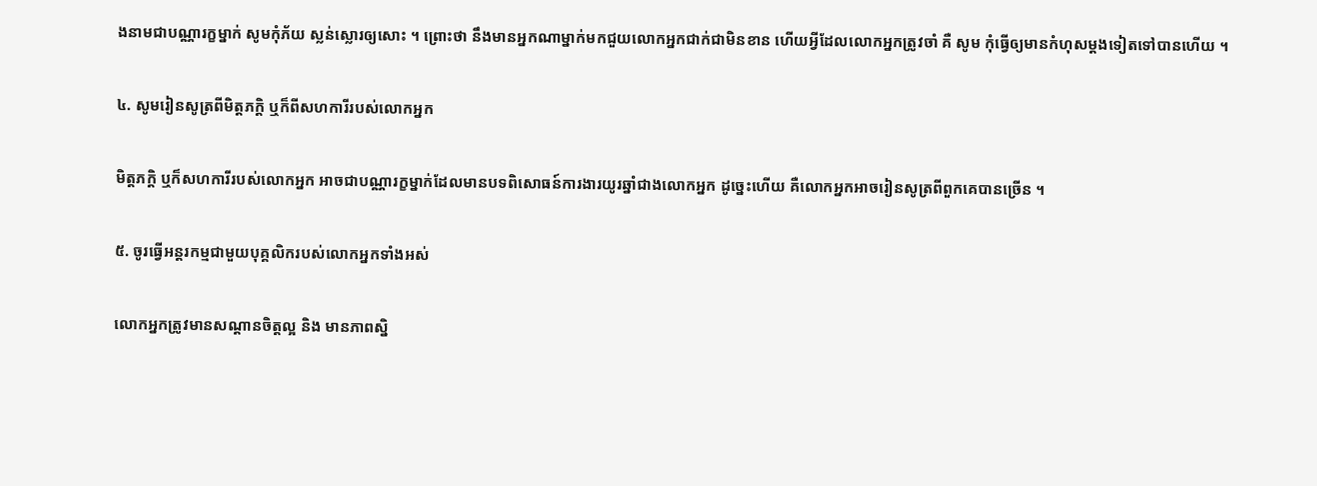ងនាមជាបណ្ណារក្ខម្នាក់ សូមកុំភ័យ ស្លន់ស្លោរឲ្យសោះ ។ ព្រោះថា នឹងមានអ្នកណាម្នាក់មកជួយលោកអ្នកជាក់ជាមិនខាន ហើយអ្វីដែលលោកអ្នកត្រូវចាំ គឺ សូម កុំធ្វើឲ្យមានកំហុសម្តងទៀតទៅបានហើយ ។

៤. សូមរៀនសូត្រពីមិត្តភក្តិ ឬក៏ពីសហការីរបស់លោកអ្នក

មិត្តភក្តិ ឬក៏សហការីរបស់លោកអ្នក អាចជាបណ្ណារក្ខម្នាក់ដែលមានបទពិសោធន៍ការងារយូរឆ្នាំជាងលោកអ្នក ដូច្នេះហើយ គឺលោកអ្នកអាចរៀនសូត្រពីពួកគេបានច្រើន ។

៥. ចូរធ្វើអន្តរកម្មជាមួយបុគ្គលិករបស់លោកអ្នកទាំងអស់

លោកអ្នកត្រូវមានសណ្តានចិត្តល្អ និង មានភាពស្និ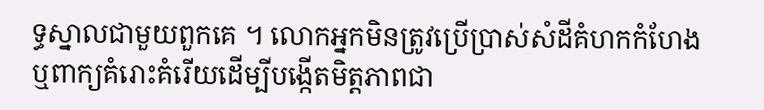ទ្ធស្នាលជាមួយពួកគេ ។ លោកអ្នកមិនត្រូវប្រើប្រាស់សំដីគំហកកំហែង ឬពាក្យគំរោះគំរើយដើម្បីបង្កើតមិត្តភាពជា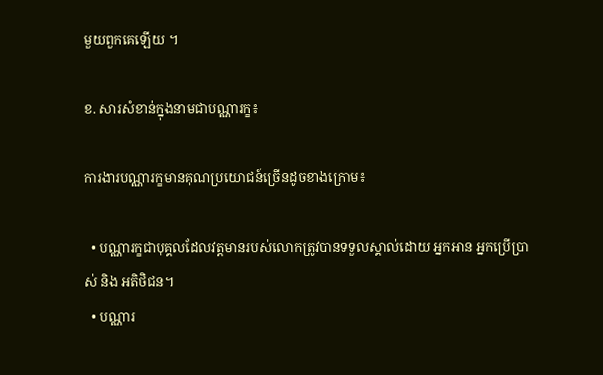មួយពួកគេឡើយ ។

ខ. សារសំខាន់ក្នុងនាមជាបណ្ណារក្ខ៖

ការងារបណ្ណារក្ខមានគុណប្រយោជន៍ច្រើនដូចខាងក្រោម៖

  • បណ្ណារក្ខជាបុគ្គលដែលវត្តមានរបស់លោកត្រូវបានទទួលស្គាល់ដោយ អ្នកអាន អ្នកប្រើប្រាស់ និង អតិថិជន។
  • បណ្ណារ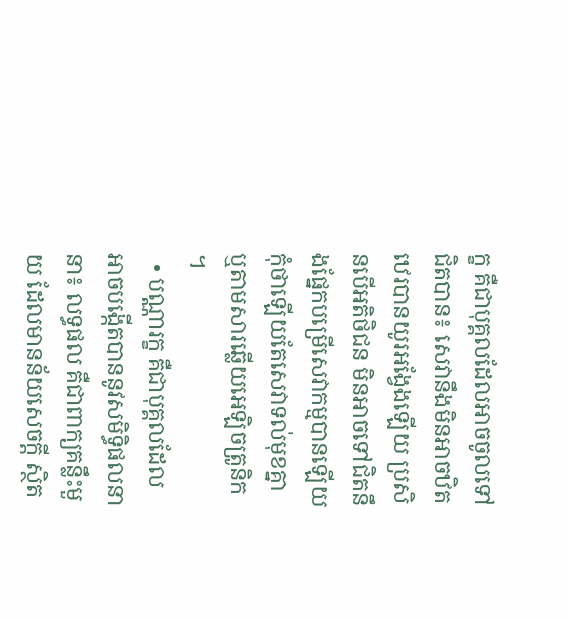ក្ខ គឺជាបុគ្គលដែលអាចចូលទៅជិតបាន៖ សេវានឹងមិនអាចឋិតឋេរបានយូរអង្វែងឡើយ ប្រសិនបើអតិថិជន មិនអាចទៅជិតនឹងផ្នែកបម្រើសេវាកម្មបានឡើយ កុំថាឡើយតែសេវាទល់មុខគ្នា ឬតាមសារឆ្លើយអេឡិចត្រូនិក ។
  • បណ្ណារក្ខ គឺជាបុគ្គលដែលអាចបង្កើតបាននូវសមិទ្ធិផលនានា៖ លទ្ធផល គឺជាពាក្យគន្លឹះមួយ ដែលមានន័យសេចក្តី ស្ថិត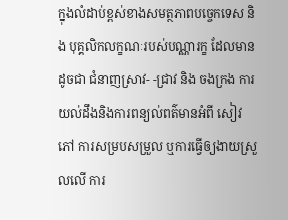ក្នុងលំដាប់ខ្ពស់ខាងសមត្ថភាពបច្ចេកទេស និង បុគ្គលិកលក្ខណៈរបស់បណ្ណារក្ខ ដែលមានដូចជា ជំនាញស្រាវ- -ជ្រាវ និង ចងក្រង ការយល់ដឹងនិងការពន្យល់ពត៌មានអំពី សៀវភៅ ការសម្របសម្រួល ឬការធ្វើឲ្យងាយស្រួលលើ ការ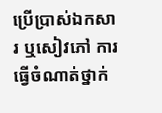ប្រើប្រាស់ឯកសារ ឬសៀវភៅ ការធ្វើចំណាត់ថ្នាក់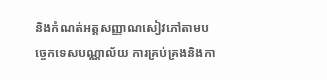និងកំណត់អត្តសញ្ញាណសៀវភៅតាមបច្ចេកទេសបណ្ណាល័យ ការគ្រប់គ្រងនិងកា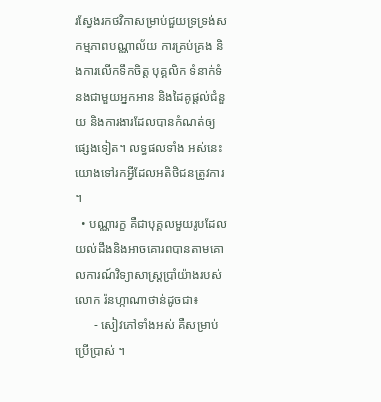រស្វែងរកថវិកាសម្រាប់ជួយទ្រទ្រង់សកម្មភាពបណ្ណាល័យ ការគ្រប់គ្រង និងការលើកទឹកចិត្ត បុគ្គលិក ទំនាក់ទំនងជាមួយអ្នកអាន និងដៃគូផ្តល់ជំនួយ និងការងារដែលបានកំណត់ឲ្យផ្សេងទៀត។ លទ្ធផលទាំង អស់នេះ យោងទៅរកអ្វីដែលអតិថិជនត្រូវការ ។
  • បណ្ណារក្ខ គឺជាបុគ្គលមួយរូបដែលយល់ដឹងនិងអាចគោរពបានតាមគោលការណ៍វិទ្យាសាស្ត្រប្រាំយ៉ាងរបស់ លោក រ៉នហ្កាណាថាន់ដូចជា៖
      - សៀវភៅទាំងអស់ គឺសម្រាប់ប្រើប្រាស់ ។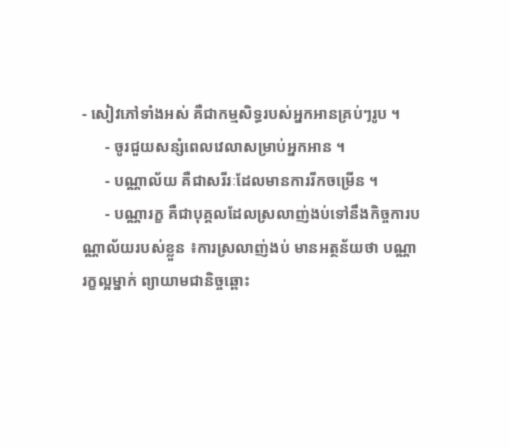- សៀវភៅទាំងអស់ គឺជាកម្មសិទ្ធរបស់អ្នកអានគ្រប់ៗរូប ។
      - ចូរជួយសន្សំពេលវេលាសម្រាប់អ្នកអាន ។
      - បណ្ណាល័យ គឺជាសរីរៈដែលមានការរីកចម្រើន ។
      - បណ្ណារក្ខ គឺជាបុគ្គលដែលស្រលាញ់ងប់ទៅនឹងកិច្ចការបណ្ណាល័យរបស់ខ្លួន ៖ការស្រលាញ់ងប់ មានអត្ថន័យថា បណ្ណារក្ខល្អម្នាក់ ព្យាយាមជានិច្ចឆ្ពោះ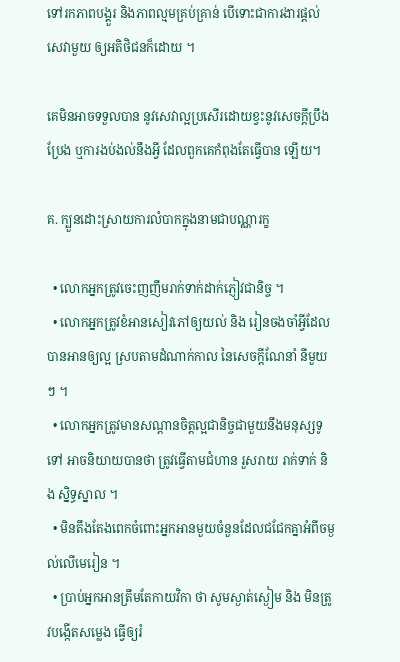ទៅរកភាពបង្គួរ និងភាពល្មមគ្រប់គ្រាន់ បើទោះជាការងារផ្តល់សេវាមួយ ឲ្យអតិថិជនក៏ដោយ ។

គេមិនអាចទទួលបាន នូវសេវាល្អប្រសើរដោយខ្វះនូវសេចក្តីប្រឹងប្រែង ឬការងប់ងល់នឹងអ្វី ដែលពួកគេកំពុងតែធ្វើបាន ឡើយ។

គ. ក្បួនដោះស្រាយការលំបាកក្នុងនាមជាបណ្ណារក្ខ

  • លោកអ្នកត្រូវចេះញញឹមរាក់ទាក់ដាក់ភ្ញៀវជានិច្ច ។
  • លោកអ្នកត្រូវខំអានសៀវភៅឲ្យយល់ និង រៀនចងចាំអ្វីដែលបានអានឲ្យល្អ ស្របតាមដំណាក់កាល នៃសេចក្តីណែនាំ នីមួយៗ ។
  • លោកអ្នកត្រូវមានសណ្តានចិត្តល្អជានិច្ចជាមួយនឹងមនុស្សទូទៅ អាចនិយាយបានថា ត្រូវធ្វើតាមជំហាន រួសរាយ រាក់ទាក់ និង ស្និទ្ធស្នាល ។
  • មិនតឹងតែងពេកចំពោះអ្នកអានមួយចំនួនដែលជជែកគ្នាអំពីចម្ងល់លើមេរៀន ។
  • ប្រាប់អ្នកអានត្រឹមតែកាយវិកា ថា សូមស្ងាត់ស្ងៀម និង មិនត្រូវបង្កើតសម្លេង ធ្វើឲ្យរំ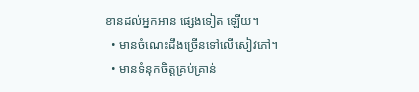ខានដល់អ្នកអាន ផ្សេងទៀត ឡើយ។
  • មានចំណេះដឹងច្រើនទៅលើសៀវភៅ។
  • មានទំនុកចិត្តគ្រប់គ្រាន់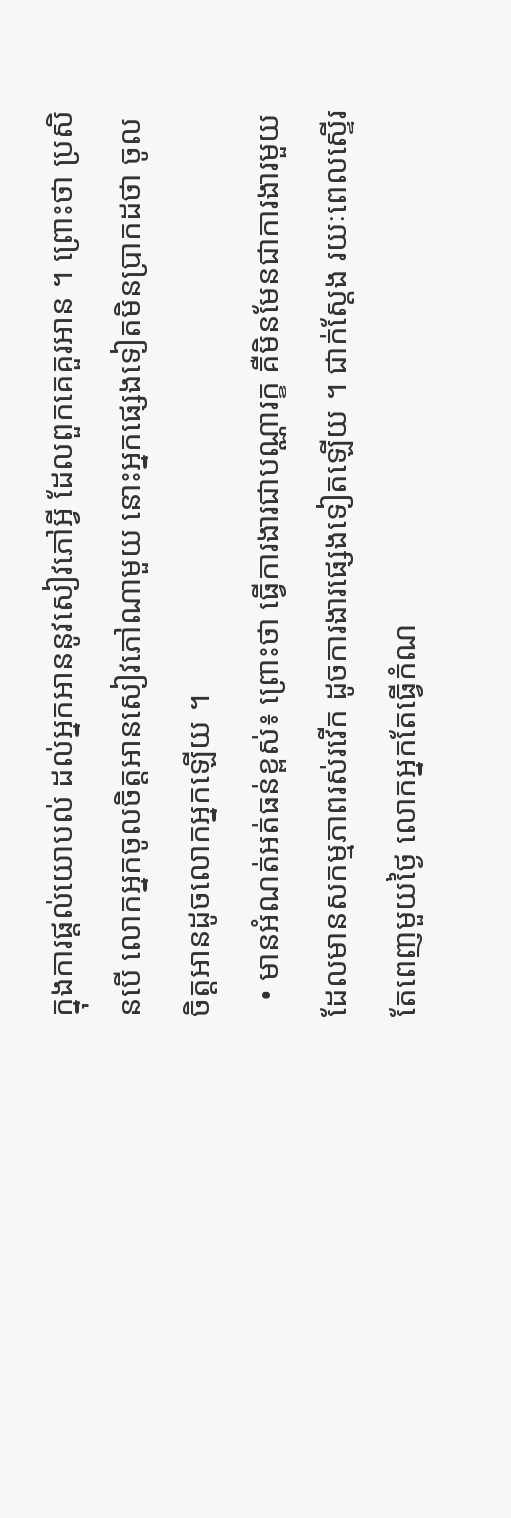ក្នុងការផ្តល់យោបល់ ដល់អ្នកអាននូវសៀវភៅអ្វី ដែលពួកគេគួរអាន ។ ព្រោះថា ប្រសិនបើ លោកអ្នកចូលចិត្តអានសៀវភៅណាមួយ នោះអ្នកផ្សេងទៀតមិនប្រាកដថា ចូលចិត្តអានដូចលោកអ្នកឡើយ ។
  • មានអំណត់អត់ធន់ខ្ពស់៖ ព្រោះថា ធ្វើការងារជាបណ្ណារក្ខ គឺមិនមែនជាការងារមួយ ដែលមានសកម្មភាពរស់រវើក ដូចការងារផ្សេងទៀតឡើយ ។ ជាក់ស្តែង រយៈពេលស្ទើរតែពេញមួយថ្ងៃ លោកអ្នកតែធ្វើកំណ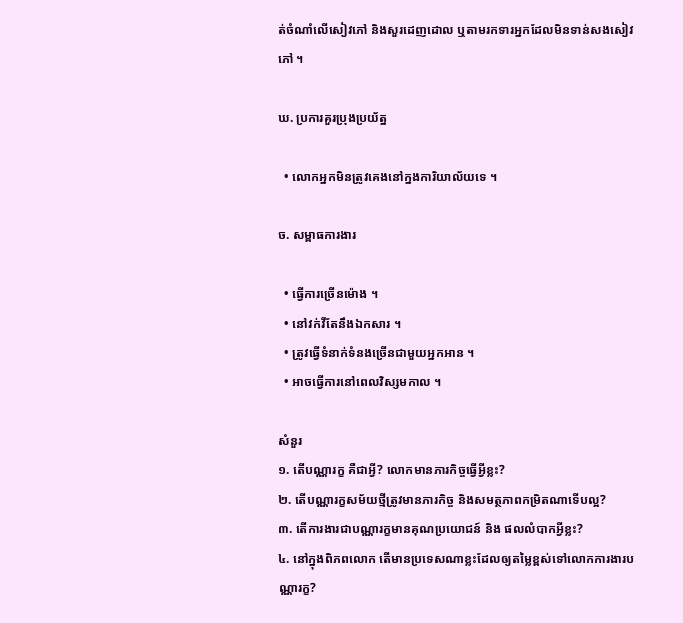ត់ចំណាំលើសៀវភៅ និងសួរដេញដោល ឬតាមរកទារអ្នកដែលមិនទាន់សងសៀវភៅ ។

ឃ. ប្រការគួរប្រុងប្រយ័ត្ន

  • លោកអ្នកមិនត្រូវគេងនៅក្នងការិយាល័យទេ ។

ច. សម្ពាធការងារ

  • ធ្វើការច្រើនម៉ោង ។
  • នៅវក់វីតែនឹងឯកសារ ។
  • ត្រូវធ្វើទំនាក់ទំនងច្រើនជាមួយអ្នកអាន ។
  • អាចធ្វើការនៅពេលវិស្សមកាល ។

សំនួរ
១. តើបណ្ណារក្ខ គឺជាអ្វី? លោកមានភារកិច្ចធ្វើអ្វីខ្លះ?
២. តើបណ្ណារក្ខសម័យថ្មីត្រូវមានភារកិច្ច និងសមត្ថភាពកម្រិតណាទើបល្អ?
៣. តើការងារជាបណ្ណារក្ខមានគុណប្រយោជន៍ និង ផលលំបាកអ្វីខ្លះ?
៤. នៅក្នុងពិភពលោក តើមានប្រទេសណាខ្លះដែលឲ្យតម្លៃខ្ពស់ទៅលោកការងារបណ្ណារក្ខ?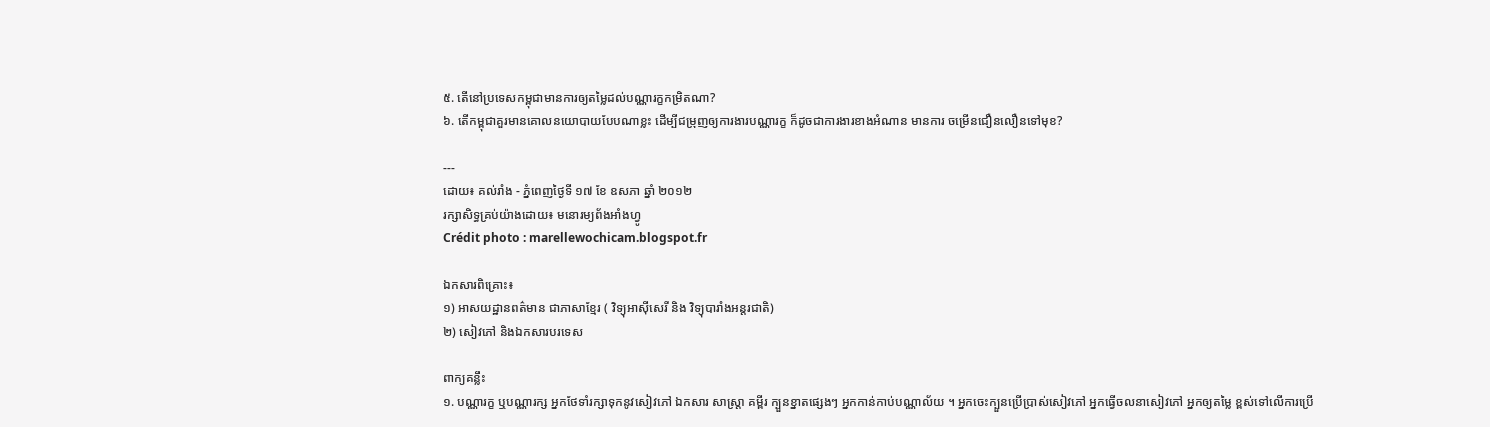៥. តើនៅប្រទេសកម្ពុជាមានការឲ្យតម្លៃដល់បណ្ណារក្ខកម្រិតណា?
៦. តើកម្ពុជាគួរមានគោលនយោបាយបែបណាខ្លះ ដើម្បីជម្រុញឲ្យការងារបណ្ណារក្ខ ក៏ដូចជាការងារខាងអំណាន មានការ ចម្រើនជឿនលឿនទៅមុខ?

---
ដោយ៖ គល់រាំង - ភ្នំពេញថ្ងៃទី ១៧ ខែ ឧសភា ឆ្នាំ ២០១២
រក្សាសិទ្ធគ្រប់យ៉ាងដោយ៖ មនោរម្យព័ងអាំងហ្វូ
Crédit photo : marellewochicam.blogspot.fr

ឯកសារពិគ្រោះ៖
១) អាសយដ្ឋានពត៌មាន ជាភាសាខ្មែរ ( វិទ្យុអាស៊ីសេរី និង វិទ្យុបារាំងអន្តរជាតិ)
២) សៀវភៅ និងឯកសារបរទេស

ពាក្យគន្លឹះ
១. បណ្ណារក្ខ ឬបណ្ណារក្ស អ្នកថែទាំរក្សាទុកនូវសៀវភៅ ឯកសារ សាស្ត្រា គម្ពីរ ក្បួនខ្នាតផ្សេងៗ អ្នកកាន់កាប់បណ្ណាល័យ ។ អ្នកចេះក្បួនប្រើប្រាស់សៀវភៅ អ្នកធ្វើចលនាសៀវភៅ អ្នកឲ្យតម្លៃ ខ្ពស់ទៅលើការប្រើ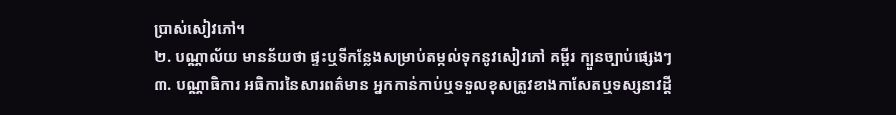ប្រាស់សៀវភៅ។
២. បណ្ណាល័យ មានន័យថា ផ្ទះឬទីកន្លែងសម្រាប់តម្កល់ទុកនូវសៀវភៅ គម្ពីរ ក្បួនច្បាប់ផ្សេងៗ
៣. បណ្ណាធិការ អធិការនៃសារពត៌មាន អ្នកកាន់កាប់ឬទទួលខុសត្រូវខាងកាសែតឬទស្សនាវដ្តី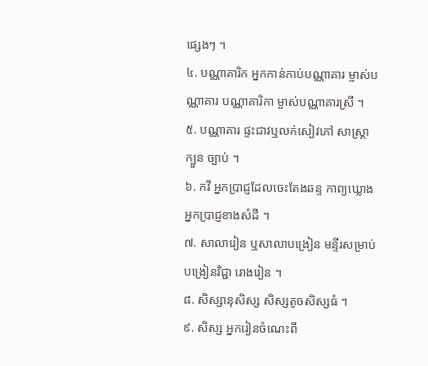ផ្សេងៗ ។
៤. បណ្ណាគារិក អ្នកកាន់កាប់បណ្ណាគារ ម្ចាស់បណ្ណាគារ បណ្ណាគារិកា ម្ចាស់បណ្ណាគារស្រី ។
៥. បណ្ណាគារ ផ្ទះជាវឬលក់សៀវភៅ សាស្ត្រា ក្បួន ច្បាប់ ។
៦. កវី អ្នកប្រាជ្ញដែលចេះតែងឆន្ទ កាព្យឃ្លោង អ្នកប្រាជ្ញខាងសំដី ។
៧. សាលារៀន ឬសាលាបង្រៀន មន្ទីរសម្រាប់បង្រៀនវិជ្ជា រោងរៀន ។
៨. សិស្សានុសិស្ស សិស្សតូចសិស្សធំ ។
៩. សិស្ស អ្នករៀនចំណេះពី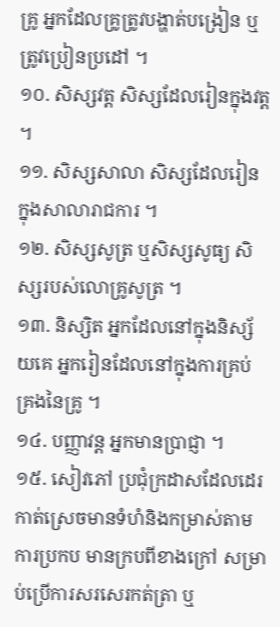គ្រូ អ្នកដែលគ្រូត្រូវបង្ហាត់បង្រៀន ឬត្រូវប្រៀនប្រដៅ ។
១០. សិស្សវត្ត សិស្សដែលរៀនក្នុងវត្ត ។
១១. សិស្សសាលា សិស្សដែលរៀនក្នុងសាលារាជការ ។
១២. សិស្សសូត្រ ឬសិស្សសូធ្យ សិស្សរបស់លោគ្រូសូត្រ ។
១៣. និស្សិត អ្នកដែលនៅក្នុងនិស្ស័យគេ អ្នករៀនដែលនៅក្នុងការគ្រប់គ្រងនៃគ្រូ ។
១៤. បញ្ញាវន្ត អ្នកមានប្រាជ្ញា ។
១៥. សៀវភៅ ប្រជុំក្រដាសដែលដេរកាត់ស្រេចមានទំហំនិងកម្រាស់តាមការប្រកប មានក្របពីខាងក្រៅ សម្រាប់ប្រើការសរសេរកត់ត្រា ឬ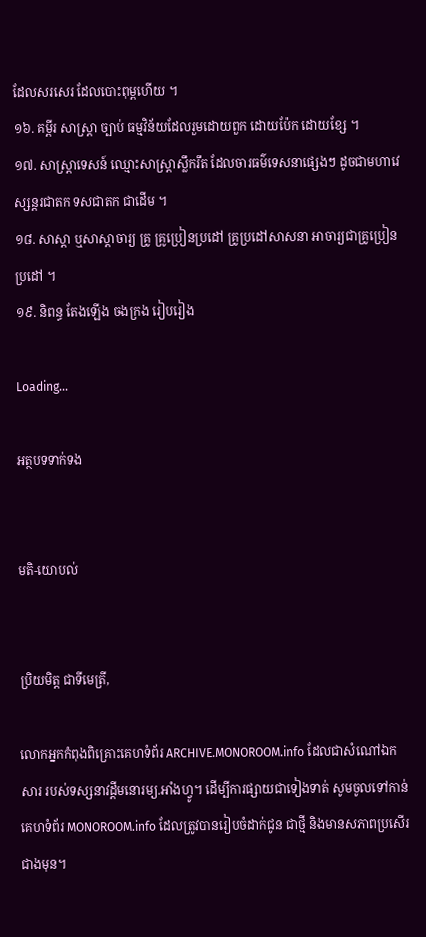ដែលសរសេរ ដែលបោះពុម្ពហើយ ។
១៦. គម្ពីរ សាស្ត្រា ច្បាប់ ធម្មវិន័យដែលរួមដោយពួក ដោយប៉ែក ដោយខ្សែ ។
១៧. សាស្ត្រាទេសន៍ ឈ្មោះសាស្ត្រាស្លឹករឹត ដែលចារធម៌ទេសនាផ្សេងៗ ដូចជាមហាវេស្សន្តរជាតក ទសជាតក ជាដើម ។
១៨. សាស្តា ឬសាស្តាចារ្យ គ្រូ គ្រូប្រៀនប្រដៅ គ្រូប្រដៅសាសនា អាចារ្យជាគ្រូប្រៀនប្រដៅ ។
១៩. និពន្ធ តែងឡើង ចងក្រង រៀបរៀង

Loading...

អត្ថបទទាក់ទង


មតិ-យោបល់


ប្រិយមិត្ត ជាទីមេត្រី,

លោកអ្នកកំពុងពិគ្រោះគេហទំព័រ ARCHIVE.MONOROOM.info ដែលជាសំណៅឯកសារ របស់ទស្សនាវដ្ដីមនោរម្យ.អាំងហ្វូ។ ដើម្បីការផ្សាយជាទៀងទាត់ សូមចូលទៅកាន់គេហទំព័រ MONOROOM.info ដែលត្រូវបានរៀបចំដាក់ជូន ជាថ្មី និងមានសភាពប្រសើរជាងមុន។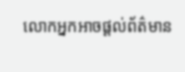លោកអ្នកអាចផ្ដល់ព័ត៌មាន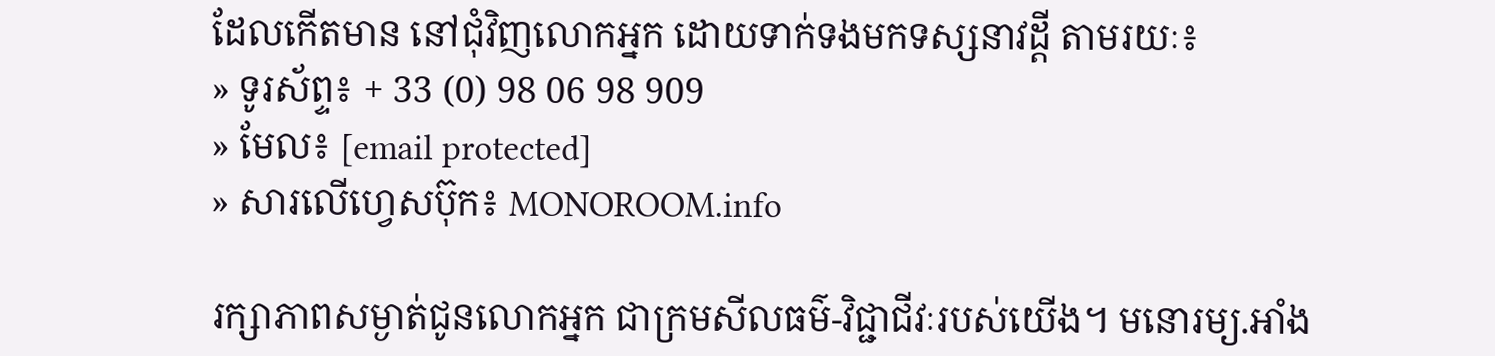ដែលកើតមាន នៅជុំវិញលោកអ្នក ដោយទាក់ទងមកទស្សនាវដ្ដី តាមរយៈ៖
» ទូរស័ព្ទ៖ + 33 (0) 98 06 98 909
» មែល៖ [email protected]
» សារលើហ្វេសប៊ុក៖ MONOROOM.info

រក្សាភាពសម្ងាត់ជូនលោកអ្នក ជាក្រមសីលធម៌-វិជ្ជាជីវៈរបស់យើង។ មនោរម្យ.អាំង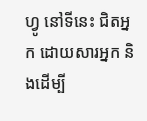ហ្វូ នៅទីនេះ ជិតអ្នក ដោយសារអ្នក និងដើម្បី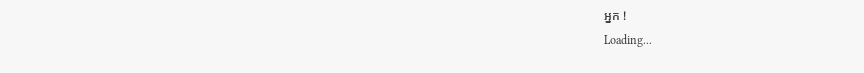អ្នក !
Loading...